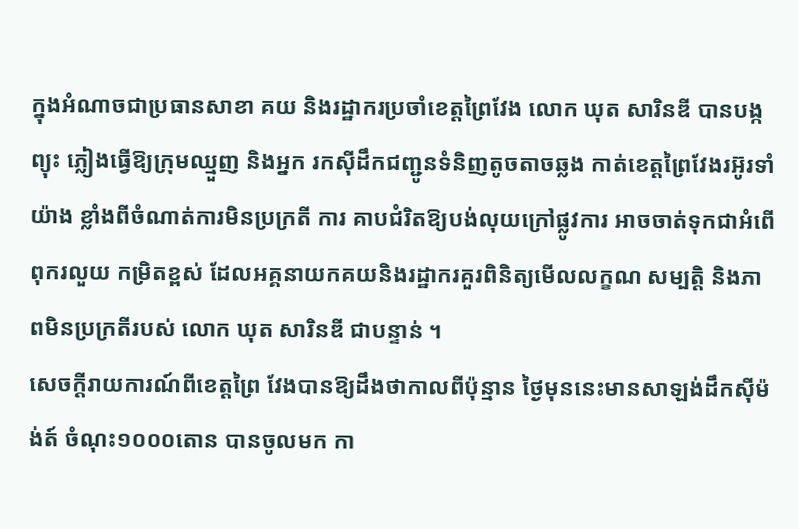ក្នុងអំណាចជាប្រធានសាខា គយ និងរដ្ឋាករប្រចាំខេត្ដព្រៃវែង លោក ឃុត សារិនឌី បានបង្កព្យុះ ភ្លៀងធ្វើឱ្យក្រុមឈ្មួញ និងអ្នក រកស៊ីដឹកជញ្ជូនទំនិញតូចតាចឆ្លង កាត់ខេត្ដព្រៃវែងរអ៊ូរទាំយ៉ាង ខ្លាំងពីចំណាត់ការមិនប្រក្រតី ការ គាបជំរិតឱ្យបង់លុយក្រៅផ្លូវការ អាចចាត់ទុកជាអំពើពុករលួយ កម្រិតខ្ពស់ ដែលអគ្គនាយកគយនិងរដ្ឋាករគួរពិនិត្យមើលលក្ខណ សម្បត្ដិ និងភាពមិនប្រក្រតីរបស់ លោក ឃុត សារិនឌី ជាបន្ទាន់ ។
សេចក្ដីរាយការណ៍ពីខេត្ដព្រៃ វែងបានឱ្យដឹងថាកាលពីប៉ុន្មាន ថ្ងៃមុននេះមានសាឡង់ដឹកស៊ីម៉ង់ត៍ ចំណុះ១០០០តោន បានចូលមក កា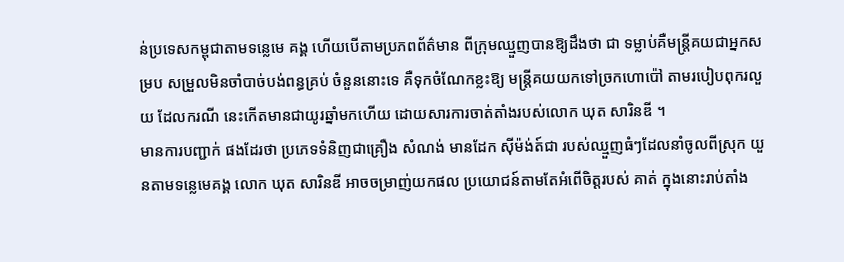ន់ប្រទេសកម្ពុជាតាមទន្លេមេ គង្គ ហើយបើតាមប្រភពព័ត៌មាន ពីក្រុមឈ្មួញបានឱ្យដឹងថា ជា ទម្លាប់គឺមន្ដ្រីគយជាអ្នកសម្រប សម្រួលមិនចាំបាច់បង់ពន្ធគ្រប់ ចំនួននោះទេ គឺទុកចំណែកខ្លះឱ្យ មន្ដ្រីគយយកទៅច្រកហោប៉ៅ តាមរបៀបពុករលួយ ដែលករណី នេះកើតមានជាយូរឆ្នាំមកហើយ ដោយសារការចាត់តាំងរបស់លោក ឃុត សារិនឌី ។
មានការបញ្ជាក់ ផងដែរថា ប្រភេទទំនិញជាគ្រឿង សំណង់ មានដែក ស៊ីម៉ង់ត៍ជា របស់ឈ្មួញធំៗដែលនាំចូលពីស្រុក យួនតាមទន្លេមេគង្គ លោក ឃុត សារិនឌី អាចចម្រាញ់យកផល ប្រយោជន៍តាមតែអំពើចិត្ដរបស់ គាត់ ក្នុងនោះរាប់តាំង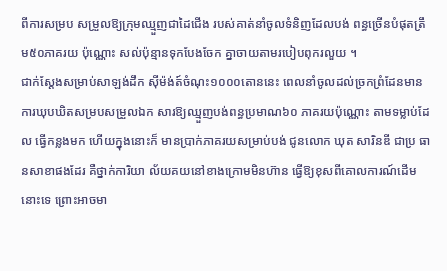ពីការសម្រប សម្រួលឱ្យក្រុមឈ្មួញជាដៃជើង របស់គាត់នាំចូលទំនិញដែលបង់ ពន្ធច្រើនបំផុតត្រឹម៥០ភាគរយ ប៉ុណ្ណោះ សល់ប៉ុន្មានទុកបែងចែក គ្នាចាយតាមរបៀបពុករលួយ ។
ជាក់ស្ដែងសម្រាប់សាឡង់ដឹក ស៊ីម៉ង់ត៍ចំណុះ១០០០តោននេះ ពេលនាំចូលដល់ច្រកព្រំដែនមាន ការឃុបឃិតសម្របសម្រួលឯក សារឱ្យឈ្មួញបង់ពន្ធប្រមាណ៦០ ភាគរយប៉ុណ្ណោះ តាមទម្លាប់ដែល ធ្វើកន្លងមក ហើយក្នុងនោះក៏ មានប្រាក់ភាគរយសម្រាប់បង់ ជូនលោក ឃុត សារិនឌី ជាប្រ ធានសាខាផងដែរ គឺថ្នាក់ការិយា ល័យគយនៅខាងក្រោមមិនហ៊ាន ធ្វើឱ្យខុសពីគោលការណ៍ដើម នោះទេ ព្រោះអាចមា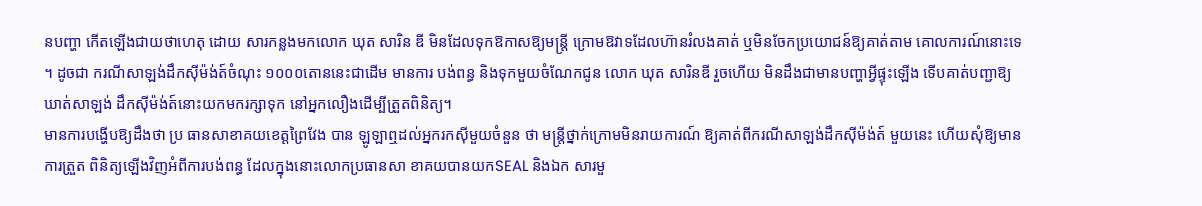នបញ្ហា កើតឡើងជាយថាហេតុ ដោយ សារកន្លងមកលោក ឃុត សារិន ឌី មិនដែលទុកឱកាសឱ្យមន្ដ្រី ក្រោមឱវាទដែលហ៊ានរំលងគាត់ ឬមិនចែកប្រយោជន៍ឱ្យគាត់តាម គោលការណ៍នោះទេ ។ ដូចជា ករណីសាឡង់ដឹកស៊ីម៉ង់ត៍ចំណុះ ១០០០តោននេះជាដើម មានការ បង់ពន្ធ និងទុកមួយចំណែកជូន លោក ឃុត សារិនឌី រួចហើយ មិនដឹងជាមានបញ្ហាអ្វីផ្ទុះឡើង ទើបគាត់បញ្ជាឱ្យឃាត់សាឡង់ ដឹកស៊ីម៉ង់ត៍នោះយកមករក្សាទុក នៅអ្នកលឿងដើម្បីត្រួតពិនិត្យ។
មានការបង្ហើបឱ្យដឹងថា ប្រ ធានសាខាគយខេត្ដព្រៃវែង បាន ឡូឡាឮដល់អ្នករកស៊ីមួយចំនួន ថា មន្ដ្រីថ្នាក់ក្រោមមិនរាយការណ៍ ឱ្យគាត់ពីករណីសាឡង់ដឹកស៊ីម៉ង់ត៍ មួយនេះ ហើយសុំឱ្យមានការត្រួត ពិនិត្យឡើងវិញអំពីការបង់ពន្ធ ដែលក្នុងនោះលោកប្រធានសា ខាគយបានយកSEAL និងឯក សារមួ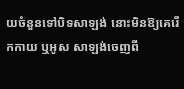យចំនួនទៅបិទសាឡង់ នោះមិនឱ្យគេរើកកាយ ឬអូស សាឡង់ចេញពី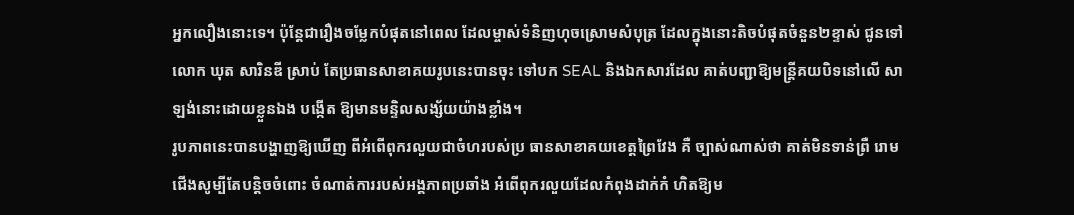អ្នកលឿងនោះទេ។ ប៉ុន្ដែជារឿងចម្លែកបំផុតនៅពេល ដែលម្ចាស់ទំនិញហុចស្រោមសំបុត្រ ដែលក្នុងនោះតិចបំផុតចំនួន២ខ្ទាស់ ជូនទៅលោក ឃុត សារិនឌី ស្រាប់ តែប្រធានសាខាគយរូបនេះបានចុះ ទៅបក SEAL និងឯកសារដែល គាត់បញ្ជាឱ្យមន្ដ្រីគយបិទនៅលើ សាឡង់នោះដោយខ្លួនឯង បង្កើត ឱ្យមានមន្ទិលសង្ស័យយ៉ាងខ្លាំង។
រូបភាពនេះបានបង្ហាញឱ្យឃើញ ពីអំពើពុករលួយជាចំហរបស់ប្រ ធានសាខាគយខេត្ដព្រៃវែង គឺ ច្បាស់ណាស់ថា គាត់មិនទាន់ព្រឺ រោមជើងសូម្បីតែបន្ដិចចំពោះ ចំណាត់ការរបស់អង្គភាពប្រឆាំង អំពើពុករលួយដែលកំពុងដាក់កំ ហិតឱ្យម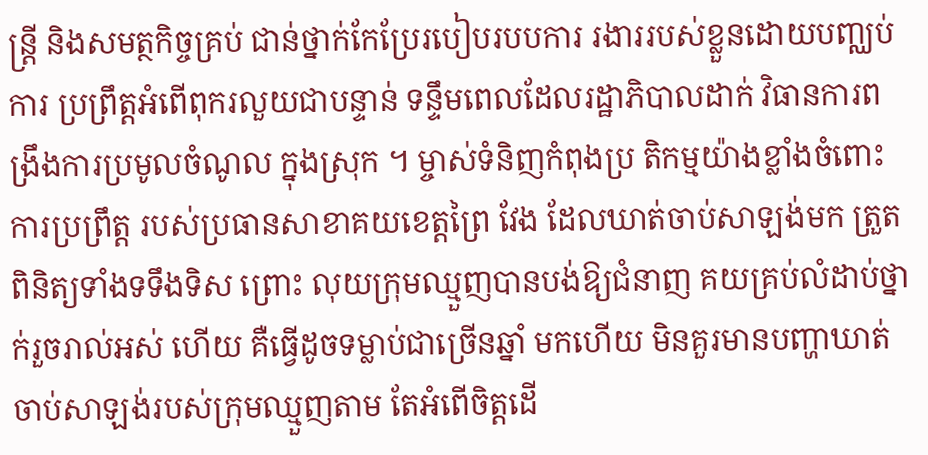ន្ដ្រី និងសមត្ថកិច្ចគ្រប់ ជាន់ថ្នាក់កែប្រែរបៀបរបបការ រងាររបស់ខ្លួនដោយបញ្ឈប់ការ ប្រព្រឹត្ដអំពើពុករលួយជាបន្ទាន់ ទន្ទឹមពេលដែលរដ្ឋាភិបាលដាក់ វិធានការពង្រឹងការប្រមូលចំណូល ក្នុងស្រុក ។ ម្ចាស់ទំនិញកំពុងប្រ តិកម្មយ៉ាងខ្លាំងចំពោះការប្រព្រឹត្ដ របស់ប្រធានសាខាគយខេត្ដព្រៃ វែង ដែលឃាត់ចាប់សាឡង់មក ត្រួតពិនិត្យទាំងទទឹងទិស ព្រោះ លុយក្រុមឈ្មួញបានបង់ឱ្យជំនាញ គយគ្រប់លំដាប់ថ្នាក់រួចរាល់អស់ ហើយ គឺធ្វើដូចទម្លាប់ជាច្រើនឆ្នាំ មកហើយ មិនគួរមានបញ្ហាឃាត់ ចាប់សាឡង់របស់ក្រុមឈ្មួញតាម តែអំពើចិត្ដដើ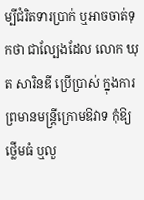ម្បីជំរិតទារប្រាក់ ឬអាចចាត់ទុកថា ជាល្បែងដែល លោក ឃុត សារិនឌី ប្រើប្រាស់ ក្នុងការព្រមានមន្ដ្រីក្រោមឱវាទ កុំឱ្យថ្លើមធំ ឬលួ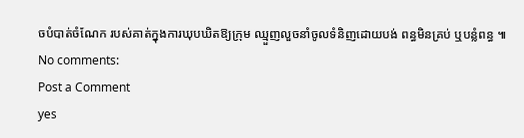ចបំបាត់ចំណែក របស់គាត់ក្នុងការឃុបឃិតឱ្យក្រុម ឈ្មួញលួចនាំចូលទំនិញដោយបង់ ពន្ធមិនគ្រប់ ឬបន្លំពន្ធ ៕
No comments:
Post a Comment
yes